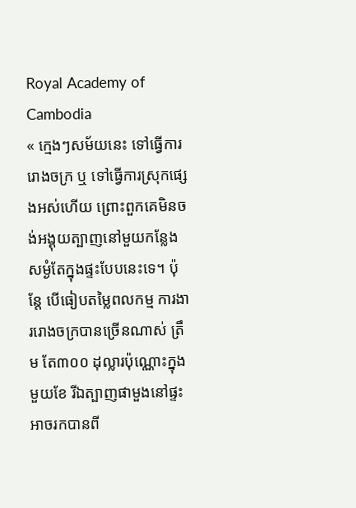Royal Academy of Cambodia
« ក្មេងៗសម័យនេះ ទៅធ្វើការរោងចក្រ ឬ ទៅធ្វើការស្រុកផ្សេងអស់ហើយ ព្រោះពួកគេមិនចង់អង្គុយត្បាញនៅមួយកន្លែង សម្ងំតែក្នុងផ្ទះបែបនេះទេ។ ប៉ុន្តែ បើធៀបតម្លៃពលកម្ម ការងាររោងចក្របានច្រើនណាស់ ត្រឹម តែ៣០០ ដុល្លារប៉ុណ្ណោះក្នុងមួយខែ រីឯត្បាញផាមួងនៅផ្ទះអាចរកបានពី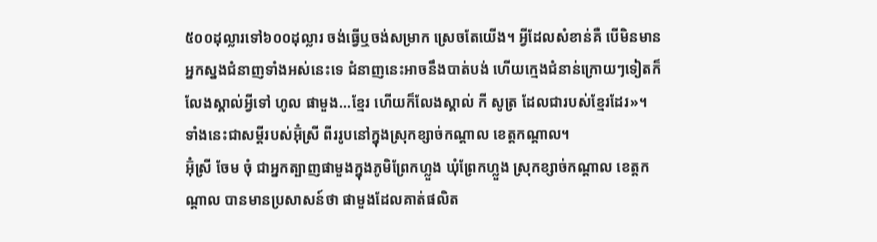៥០០ដុល្លារទៅ៦០០ដុល្លារ ចង់ធ្វើឬចង់សម្រាក ស្រេចតែយើង។ អ្វីដែលសំខាន់គឺ បើមិនមានអ្នកស្នងជំនាញទាំងអស់នេះទេ ជំនាញនេះអាចនឹងបាត់បង់ ហើយក្មេងជំនាន់ក្រោយៗទៀតក៏លែងស្គាល់អ្វីទៅ ហូល ផាមួង...ខ្មែរ ហើយក៏លែងស្គាល់ កី សូត្រ ដែលជារបស់ខ្មែរដែរ»។ ទាំងនេះជាសម្តីរបស់អ៊ុំស្រី ពីររូបនៅក្នុងស្រុកខ្សាច់កណ្តាល ខេត្តកណ្តាល។
អ៊ុំស្រី ចែម ចុំ ជាអ្នកត្បាញផាមួងក្នុងភូមិព្រែកហ្លួង ឃុំព្រែកហ្លួង ស្រុកខ្សាច់កណ្តាល ខេត្តកណ្តាល បានមានប្រសាសន៍ថា ផាមួងដែលគាត់ផលិត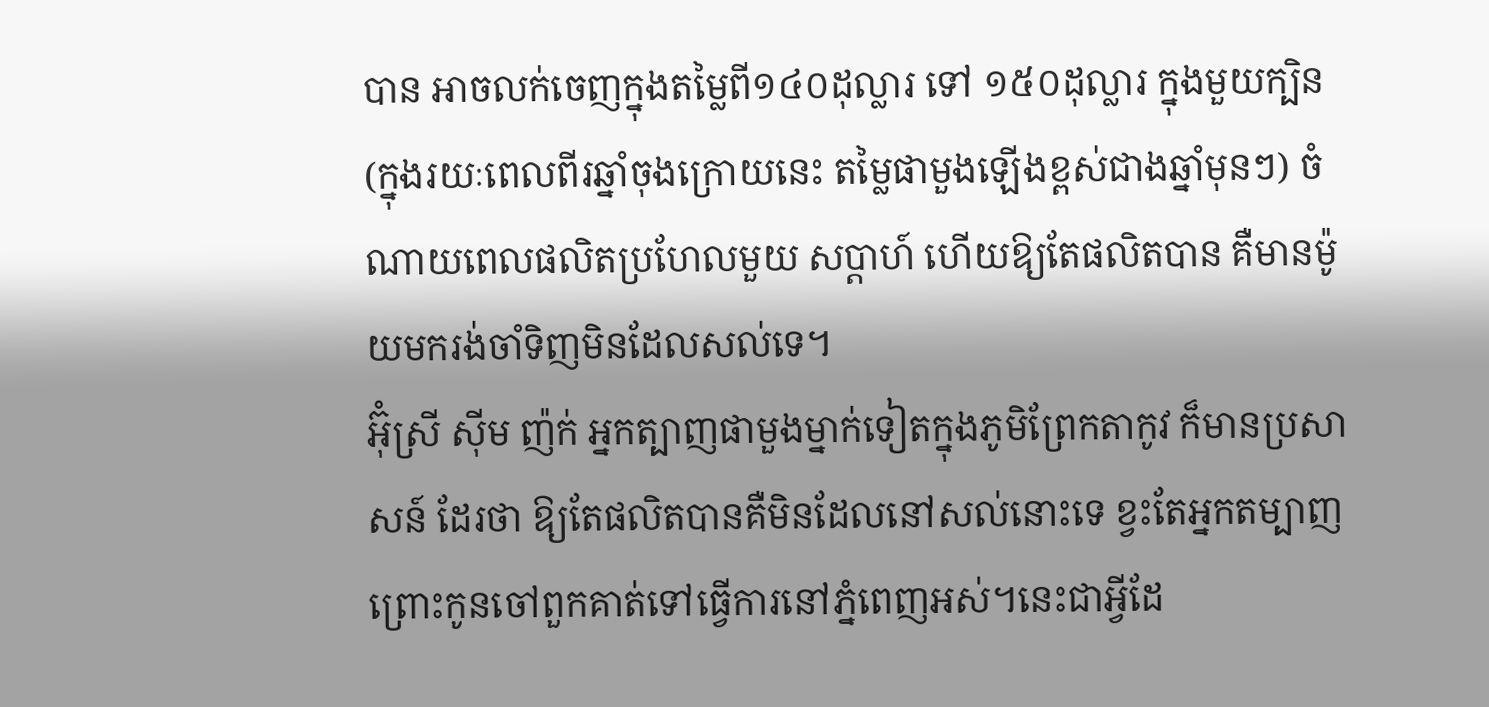បាន អាចលក់ចេញក្នុងតម្លៃពី១៤០ដុល្លារ ទៅ ១៥០ដុល្លារ ក្នុងមួយក្បិន (ក្នុងរយៈពេលពីរឆ្នាំចុងក្រោយនេះ តម្លៃផាមួងឡើងខ្ពស់ជាងឆ្នាំមុនៗ) ចំណាយពេលផលិតប្រហែលមួយ សប្តាហ៍ ហើយឱ្យតែផលិតបាន គឺមានម៉ូយមករង់ចាំទិញមិនដែលសល់ទេ។
អ៊ុំស្រី ស៊ីម ញ៉ក់ អ្នកត្បាញផាមួងម្នាក់ទៀតក្នុងភូមិព្រែកតាកូវ ក៏មានប្រសាសន៍ ដែរថា ឱ្យតែផលិតបានគឺមិនដែលនៅសល់នោះទេ ខ្វះតែអ្នកតម្បាញ ព្រោះកូនចៅពួកគាត់ទៅធ្វើការនៅភ្នំពេញអស់។នេះជាអ្វីដែ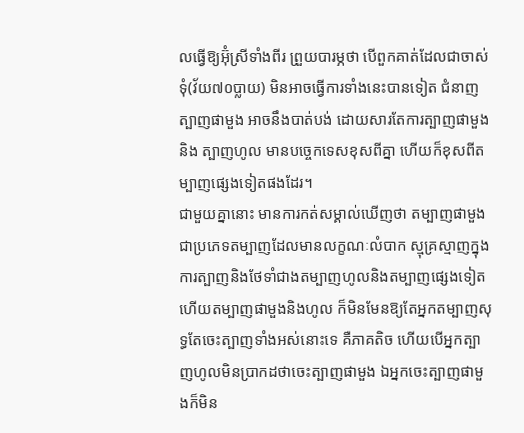លធ្វើឱ្យអ៊ុំស្រីទាំងពីរ ព្រួយបារម្ភថា បើពួកគាត់ដែលជាចាស់ទុំ(វ័យ៧០ប្លាយ) មិនអាចធ្វើការទាំងនេះបានទៀត ជំនាញត្បាញផាមួង អាចនឹងបាត់បង់ ដោយសារតែការត្បាញផាមួង និង ត្បាញហូល មានបច្ចេកទេសខុសពីគ្នា ហើយក៏ខុសពីតម្បាញផ្សេងទៀតផងដែរ។
ជាមួយគ្នានោះ មានការកត់សម្គាល់ឃើញថា តម្បាញផាមួងជាប្រភេទតម្បាញដែលមានលក្ខណៈលំបាក ស្មុគ្រស្មាញក្នុងការត្បាញនិងថែទាំជាងតម្បាញហូលនិងតម្បាញផ្សេងទៀត ហើយតម្បាញផាមួងនិងហូល ក៏មិនមែនឱ្យតែអ្នកតម្បាញសុទ្ធតែចេះត្បាញទាំងអស់នោះទេ គឺភាគតិច ហើយបើអ្នកត្បាញហូលមិនប្រាកដថាចេះត្បាញផាមួង ឯអ្នកចេះត្បាញផាមួងក៏មិន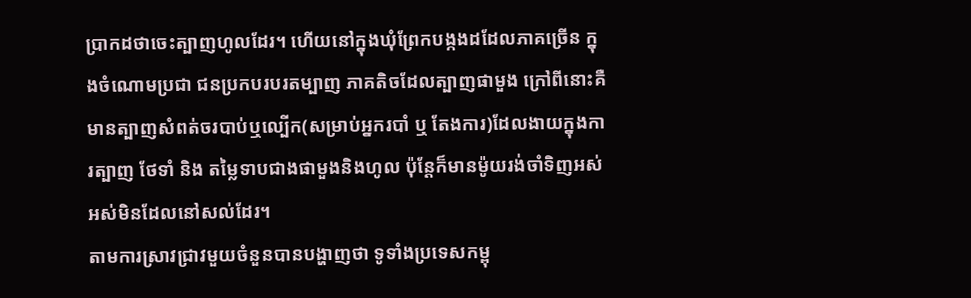ប្រាកដថាចេះត្បាញហូលដែរ។ ហើយនៅក្នុងឃុំព្រែកបង្កងដដែលភាគច្រើន ក្នុងចំណោមប្រជា ជនប្រកបរបរតម្បាញ ភាគតិចដែលត្បាញផាមួង ក្រៅពីនោះគឺមានត្បាញសំពត់ចរបាប់ឬល្បើក(សម្រាប់អ្នករបាំ ឬ តែងការ)ដែលងាយក្នុងការត្បាញ ថែទាំ និង តម្លៃទាបជាងផាមួងនិងហូល ប៉ុន្តែក៏មានម៉ូយរង់ចាំទិញអស់អស់មិនដែលនៅសល់ដែរ។
តាមការស្រាវជ្រាវមួយចំនួនបានបង្ហាញថា ទូទាំងប្រទេសកម្ពុ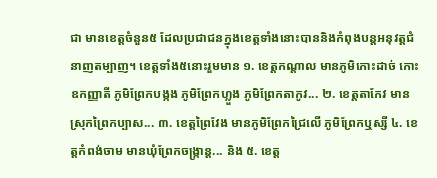ជា មានខេត្តចំនួន៥ ដែលប្រជាជនក្នុងខេត្តទាំងនោះបាននិងកំពុងបន្តអនុវត្តជំនាញតម្បាញ។ ខេត្តទាំង៥នោះរួមមាន ១. ខេត្តកណ្តាល មានភូមិកោះដាច់ កោះឧកញ្ញាតី ភូមិព្រែកបង្កង ភូមិព្រែកហ្លួង ភូមិព្រែកតាកូវ... ២. ខេត្តតាកែវ មានស្រុកព្រៃកប្បាស... ៣. ខេត្តព្រៃវែង មានភូមិព្រែកជ្រៃលើ ភូមិព្រែកឬស្សី ៤. ខេត្តកំពង់ចាម មានឃុំព្រែកចង្ក្រាន្ត... និង ៥. ខេត្ត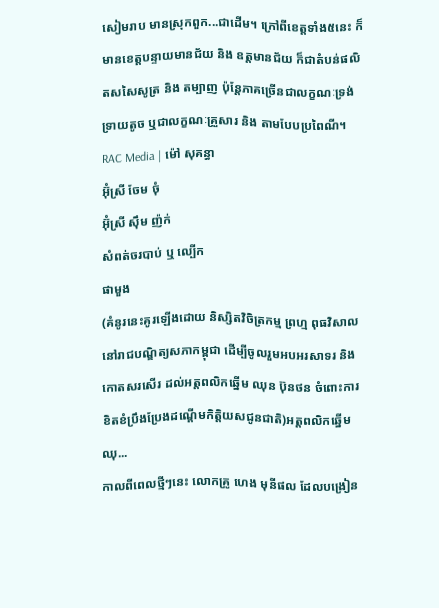សៀមរាប មានស្រុកពួក...ជាដើម។ ក្រៅពីខេត្តទាំង៥នេះ ក៏មានខេត្តបន្ទាយមានជ័យ និង ឧត្តមានជ័យ ក៏ជាតំបន់ផលិតសសៃសូត្រ និង តម្បាញ ប៉ុន្តែភាគច្រើនជាលក្ខណៈទ្រង់ទ្រាយតូច ឬជាលក្ខណៈគ្រួសារ និង តាមបែបប្រពៃណី។
RAC Media | ម៉ៅ សុគន្ធា
អ៊ុំស្រី ចែម ចុំ
អ៊ុំស្រី ស៊ឹម ញ៉ក់
សំពត់ចរបាប់ ឬ ល្បើក
ផាមួង
(គំនូរនេះគូរឡើងដោយ និស្សិតវិចិត្រកម្ម ព្រហ្ម ពុធវិសាល នៅរាជបណ្ឌិត្យសភាកម្ពុជា ដើម្បីចូលរួមអបអរសាទរ និងកោតសរសើរ ដល់អត្តពលិកឆ្នើម ឈុន ប៊ុនថន ចំពោះការខិតខំប្រឹងប្រែងដណ្តើមកិត្តិយសជូនជាតិ)អត្តពលិកឆ្នើម ឈុ...
កាលពីពេលថ្មីៗនេះ លោកគ្រូ ហេង មុនីផល ដែលបង្រៀន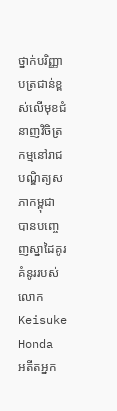ថ្នាក់បរិញ្ញាបត្រជាន់ខ្ពស់លើមុខជំនាញវិចិត្រកម្មនៅរាជបណ្ឌិត្យសភាកម្ពុជា បានបញ្ចេញស្នាដៃគូរគំនូររបស់លោក Keisuke Honda អតីតអ្នក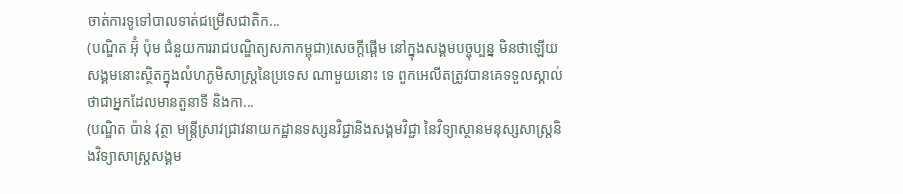ចាត់ការទូទៅបាលទាត់ជម្រើសជាតិក...
(បណ្ឌិត អ៊ុំ ប៉ុម ជំនួយការរាជបណ្ឌិត្យសភាកម្ពុជា)សេចក្តីផ្តើម នៅក្នុងសង្គមបច្ចុប្បន្ន មិនថាឡើយសង្គមនោះស្ថិតក្នុងលំហភូមិសាស្រ្តនៃប្រទេស ណាមួយនោះ ទេ ពួកអេលីតត្រូវបានគេទទួលស្គាល់ថាជាអ្នកដែលមានតួនាទី និងកា...
(បណ្ឌិត ប៉ាន់ វុត្ថា មន្រ្តីស្រាវជ្រាវនាយកដ្ឋានទស្សនវិជ្ជានិងសង្គមវិជ្ជា នៃវិទ្យាស្ថានមនុស្សសាស្រ្តនិងវិទ្យាសាស្រ្តសង្គម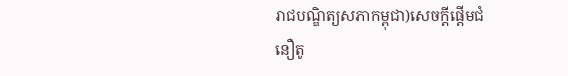រាជបណ្ឌិត្យសភាកម្ពុជា)សេចក្តីផ្តើមជំនឿតូ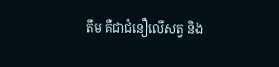តឹម គឺជាជំនឿលើសត្វ និង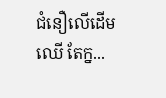ជំនឿលើដើមឈើ តែក្ន...